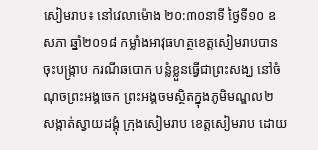សៀមរាប៖ នៅវេលាម៉ោង ២០:៣០នាទី ថ្ងៃទី១០ ឧសភា ឆ្នាំ២០១៨ កម្លាំងអាវុធហត្ថខេត្តសៀមរាបបានចុះបង្រ្កាប ករណីឆបោក បន្លំខ្លួនធ្វើជាព្រះសង្ឃ នៅចំណុចព្រះអង្គចេក ព្រះអង្គចមស្ថិតក្នុងភូមិមណ្ឌល២ សង្កាត់ស្វាយដង្គុំ ក្រុងសៀមរាប ខេត្តសៀមរាប ដោយ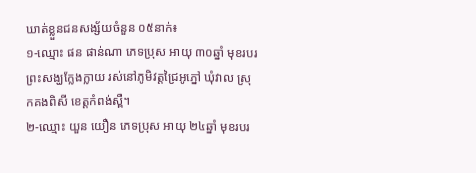ឃាត់ខ្លួនជនសង្ស័យចំនួន ០៥នាក់៖
១-ឈ្មោះ ផន ផាន់ណា ភេទប្រុស អាយុ ៣០ឆ្នាំ មុខរបរព្រះសង្ឃក្លែងក្លាយ រស់នៅភូមិវត្តជ្រៃអូភ្នៅ ឃុំវាល ស្រុកគងពិសី ខេត្តកំពង់ស្ពឺ។
២-ឈ្មោះ យួន យឿន ភេទប្រុស អាយុ ២៤ឆ្នាំ មុខរបរ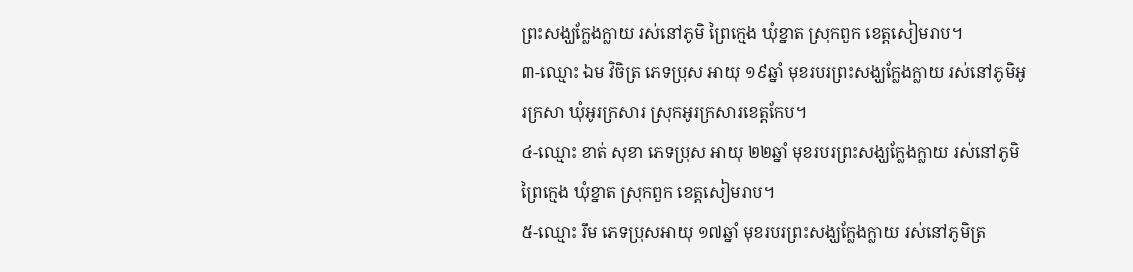ព្រះសង្ឃក្លែងក្លាយ រស់នៅភូមិ ព្រៃក្មេង ឃុំខ្នាត ស្រុកពួក ខេត្តសៀមរាប។
៣-ឈ្មោះ ឯម វិចិត្រ ភេទប្រុស អាយុ ១៩ឆ្នាំ មុខរបរព្រះសង្ឃក្លែងក្លាយ រស់នៅភូមិអូរក្រសា ឃុំអូរក្រសារ ស្រុកអូរក្រសារខេត្តកែប។
៤-ឈ្មោះ ខាត់ សុខា ភេទប្រុស អាយុ ២២ឆ្នាំ មុខរបរព្រះសង្ឃក្លែងក្លាយ រស់នៅភូមិព្រៃក្មេង ឃុំខ្នាត ស្រុកពួក ខេត្តសៀមរាប។
៥-ឈ្មោះ រឹម ភេទប្រុសអាយុ ១៧ឆ្នាំ មុខរបរព្រះសង្ឃក្លែងក្លាយ រស់នៅភូមិត្រ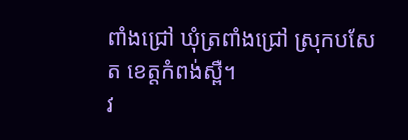ពាំងជ្រៅ ឃុំត្រពាំងជ្រៅ ស្រុកបសែត ខេត្តកំពង់ស្ពឺ។
វ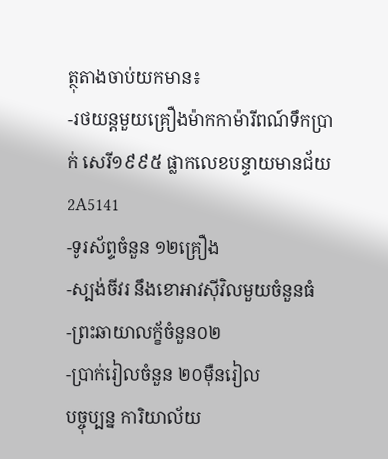ត្ថុតាងចាប់យកមាន៖
-រថយន្តមួយគ្រឿងម៉ាកកាម៉ារីពណ៍ទឹកប្រាក់ សេរី១៩៩៥ ផ្លាកលេខបន្ទាយមានជ័យ 2A5141
-ទូរស័ព្ទចំនួន ១២គ្រឿង
-ស្បង់ចីវរ នឹងខោអាវស៊ីវិលមួយចំនួនធំ
-ព្រះឆាយាលក្ខ័ចំនួន០២
-ប្រាក់រៀលចំនួន ២០ម៉ឺនរៀល
បច្ចុប្បន្ន ការិយាល័យ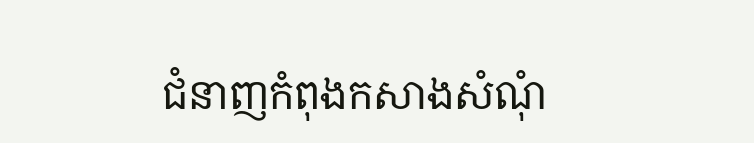ជំនាញកំពុងកសាងសំណុំ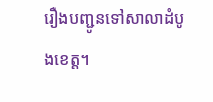រឿងបញ្ជូនទៅសាលាដំបូងខេត្ត។